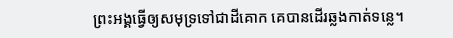ព្រះអង្គធ្វើឲ្យសមុទ្រទៅជាដីគោក គេបានដើរឆ្លងកាត់ទន្លេ។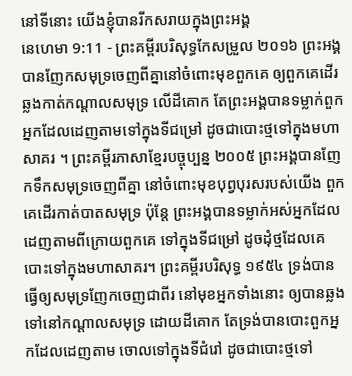នៅទីនោះ យើងខ្ញុំបានរីកសរាយក្នុងព្រះអង្គ
នេហេមា 9:11 - ព្រះគម្ពីរបរិសុទ្ធកែសម្រួល ២០១៦ ព្រះអង្គបានញែកសមុទ្រចេញពីគ្នានៅចំពោះមុខពួកគេ ឲ្យពួកគេដើរឆ្លងកាត់កណ្ដាលសមុទ្រ លើដីគោក តែព្រះអង្គបានទម្លាក់ពួកអ្នកដែលដេញតាមទៅក្នុងទីជម្រៅ ដូចជាបោះថ្មទៅក្នុងមហាសាគរ ។ ព្រះគម្ពីរភាសាខ្មែរបច្ចុប្បន្ន ២០០៥ ព្រះអង្គបានញែកទឹកសមុទ្រចេញពីគ្នា នៅចំពោះមុខបុព្វបុរសរបស់យើង ពួកគេដើរកាត់បាតសមុទ្រ ប៉ុន្តែ ព្រះអង្គបានទម្លាក់អស់អ្នកដែល ដេញតាមពីក្រោយពួកគេ ទៅក្នុងទីជម្រៅ ដូចដុំថ្មដែលគេបោះទៅក្នុងមហាសាគរ។ ព្រះគម្ពីរបរិសុទ្ធ ១៩៥៤ ទ្រង់បានធ្វើឲ្យសមុទ្រញែកចេញជាពីរ នៅមុខអ្នកទាំងនោះ ឲ្យបានឆ្លងទៅនៅកណ្តាលសមុទ្រ ដោយដីគោក តែទ្រង់បានបោះពួកអ្នកដែលដេញតាម ចោលទៅក្នុងទីជំរៅ ដូចជាបោះថ្មទៅ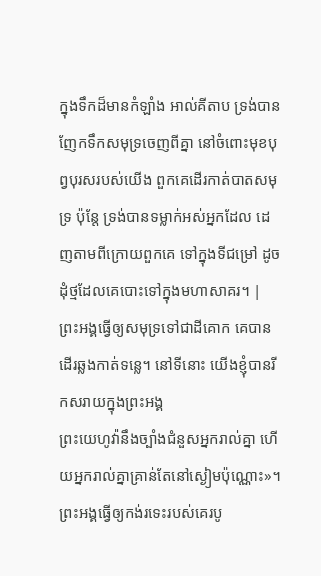ក្នុងទឹកដ៏មានកំឡាំង អាល់គីតាប ទ្រង់បានញែកទឹកសមុទ្រចេញពីគ្នា នៅចំពោះមុខបុព្វបុរសរបស់យើង ពួកគេដើរកាត់បាតសមុទ្រ ប៉ុន្តែ ទ្រង់បានទម្លាក់អស់អ្នកដែល ដេញតាមពីក្រោយពួកគេ ទៅក្នុងទីជម្រៅ ដូចដុំថ្មដែលគេបោះទៅក្នុងមហាសាគរ។ |
ព្រះអង្គធ្វើឲ្យសមុទ្រទៅជាដីគោក គេបានដើរឆ្លងកាត់ទន្លេ។ នៅទីនោះ យើងខ្ញុំបានរីកសរាយក្នុងព្រះអង្គ
ព្រះយេហូវ៉ានឹងច្បាំងជំនួសអ្នករាល់គ្នា ហើយអ្នករាល់គ្នាគ្រាន់តែនៅស្ងៀមប៉ុណ្ណោះ»។
ព្រះអង្គធ្វើឲ្យកង់រទេះរបស់គេរបូ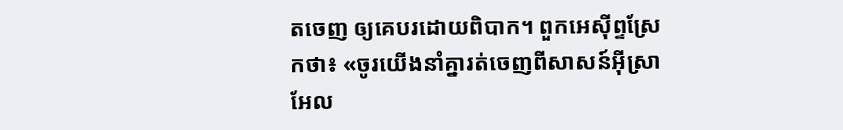តចេញ ឲ្យគេបរដោយពិបាក។ ពួកអេស៊ីព្ទស្រែកថា៖ «ចូរយើងនាំគ្នារត់ចេញពីសាសន៍អ៊ីស្រាអែល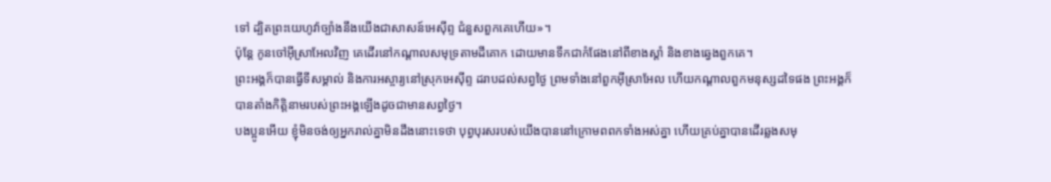ទៅ ដ្បិតព្រះយេហូវ៉ាច្បាំងនឹងយើងជាសាសន៍អេស៊ីព្ទ ជំនួសពួកគេហើយ»។
ប៉ុន្ដែ កូនចៅអ៊ីស្រាអែលវិញ គេដើរនៅកណ្ដាលសមុទ្រតាមដីគោក ដោយមានទឹកជាកំផែងនៅពីខាងស្តាំ និងខាងឆ្វេងពួកគេ។
ព្រះអង្គក៏បានធ្វើទីសម្គាល់ និងការអស្ចារ្យនៅស្រុកអេស៊ីព្ទ ដរាបដល់សព្វថ្ងៃ ព្រមទាំងនៅពួកអ៊ីស្រាអែល ហើយកណ្ដាលពួកមនុស្សដទៃផង ព្រះអង្គក៏បានតាំងកិត្តិនាមរបស់ព្រះអង្គឡើងដូចជាមានសព្វថ្ងៃ។
បងប្អូនអើយ ខ្ញុំមិនចង់ឲ្យអ្នករាល់គ្នាមិនដឹងនោះទេថា បុព្វបុរសរបស់យើងបាននៅក្រោមពពកទាំងអស់គ្នា ហើយគ្រប់គ្នាបានដើរឆ្លងសមុ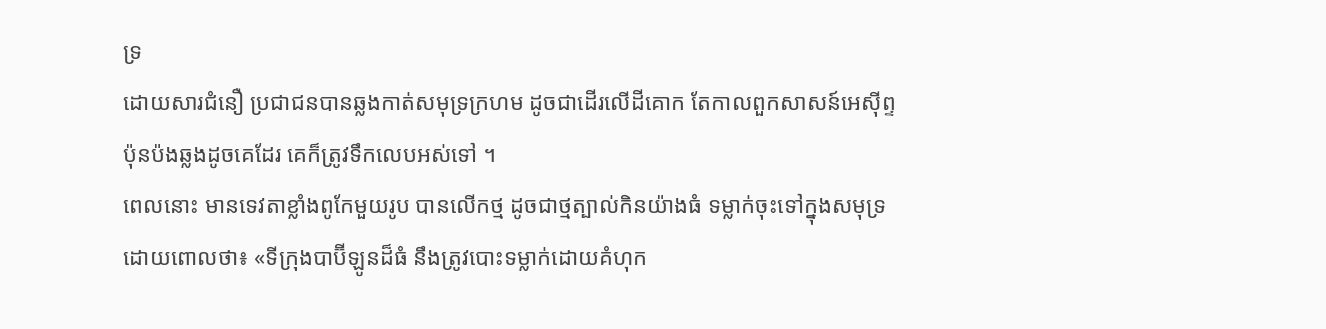ទ្រ
ដោយសារជំនឿ ប្រជាជនបានឆ្លងកាត់សមុទ្រក្រហម ដូចជាដើរលើដីគោក តែកាលពួកសាសន៍អេស៊ីព្ទប៉ុនប៉ងឆ្លងដូចគេដែរ គេក៏ត្រូវទឹកលេបអស់ទៅ ។
ពេលនោះ មានទេវតាខ្លាំងពូកែមួយរូប បានលើកថ្ម ដូចជាថ្មត្បាល់កិនយ៉ាងធំ ទម្លាក់ចុះទៅក្នុងសមុទ្រ ដោយពោលថា៖ «ទីក្រុងបាប៊ីឡូនដ៏ធំ នឹងត្រូវបោះទម្លាក់ដោយគំហុក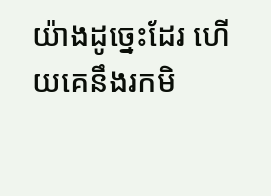យ៉ាងដូច្នេះដែរ ហើយគេនឹងរកមិ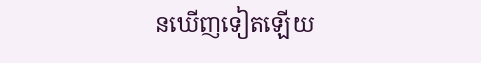នឃើញទៀតឡើយ